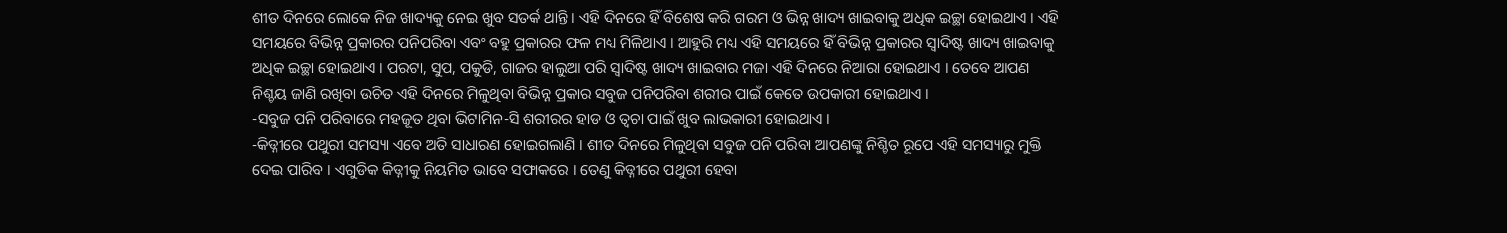ଶୀତ ଦିନରେ ଲୋକେ ନିଜ ଖାଦ୍ୟକୁ ନେଇ ଖୁବ ସତର୍କ ଥାନ୍ତି । ଏହି ଦିନରେ ହିଁ ବିଶେଷ କରି ଗରମ ଓ ଭିନ୍ନ ଖାଦ୍ୟ ଖାଇବାକୁ ଅଧିକ ଇଚ୍ଛା ହୋଇଥାଏ । ଏହି ସମୟରେ ବିଭିନ୍ନ ପ୍ରକାରର ପନିପରିବା ଏବଂ ବହୁ ପ୍ରକାରର ଫଳ ମଧ୍ୟ ମିଳିଥାଏ । ଆହୁରି ମଧ୍ୟ ଏହି ସମୟରେ ହିଁ ବିଭିନ୍ନ ପ୍ରକାରର ସ୍ୱାଦିଷ୍ଟ ଖାଦ୍ୟ ଖାଇବାକୁ ଅଧିକ ଇଚ୍ଛା ହୋଇଥାଏ । ପରଟା, ସୁପ, ପକୁଡି, ଗାଜର ହାଲୁଆ ପରି ସ୍ୱାଦିଷ୍ଟ ଖାଦ୍ୟ ଖାଇବାର ମଜା ଏହି ଦିନରେ ନିଆରା ହୋଇଥାଏ । ତେବେ ଆପଣ ନିଶ୍ଚୟ ଜାଣି ରଖିବା ଉଚିତ ଏହି ଦିନରେ ମିଳୁଥିବା ବିଭିନ୍ନ ପ୍ରକାର ସବୁଜ ପନିପରିବା ଶରୀର ପାଇଁ କେତେ ଉପକାରୀ ହୋଇଥାଏ ।
-ସବୁଜ ପନି ପରିବାରେ ମହଜୂତ ଥିବା ଭିଟାମିନ-ସି ଶରୀରର ହାଡ ଓ ତ୍ୱଚା ପାଇଁ ଖୁବ ଲାଭକାରୀ ହୋଇଥାଏ ।
-କିଡ୍ନୀରେ ପଥୁରୀ ସମସ୍ୟା ଏବେ ଅତି ସାଧାରଣ ହୋଇଗଲାଣି । ଶୀତ ଦିନରେ ମିଳୁଥିବା ସବୁଜ ପନି ପରିବା ଆପଣଙ୍କୁ ନିଶ୍ଚିତ ରୂପେ ଏହି ସମସ୍ୟାରୁ ମୁକ୍ତି ଦେଇ ପାରିବ । ଏଗୁଡିକ କିଡ୍ନୀକୁ ନିୟମିତ ଭାବେ ସଫାକରେ । ତେଣୁ କିଡ୍ନୀରେ ପଥୁରୀ ହେବା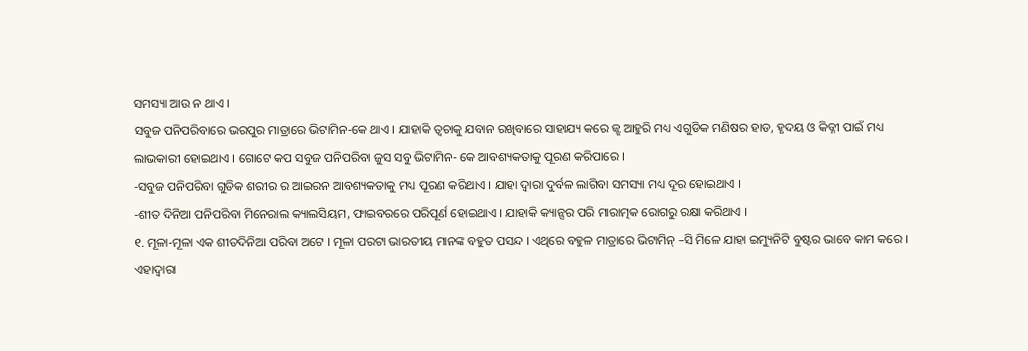ସମସ୍ୟା ଆଉ ନ ଥାଏ ।
ସବୁଜ ପନିପରିବାରେ ଭରପୁର ମାତ୍ରାରେ ଭିଟାମିନ-କେ ଥାଏ । ଯାହାକି ତ୍ୱଚାକୁ ଯବାନ ରଖିବାରେ ସାହାଯ୍ୟ କରେ ଜ୍ଝ ଆହୁରି ମଧ୍ୟ ଏଗୁଡିକ ମଣିଷର ହାଡ, ହୃଦୟ ଓ କିଡ୍ନୀ ପାଇଁ ମଧ୍ୟ ଲାଭକାରୀ ହୋଇଥାଏ । ଗୋଟେ କପ ସବୁଜ ପନିପରିବା ଜୁସ ସବୁ ଭିଟାମିନ- କେ ଆବଶ୍ୟକତାକୁ ପୂରଣ କରିପାରେ ।
-ସବୁଜ ପନିପରିବା ଗୁଡିକ ଶରୀର ର ଆଇରନ ଆବଶ୍ୟକତାକୁ ମଧ୍ୟ ପୂରଣ କରିଥାଏ । ଯାହା ଦ୍ୱାରା ଦୁର୍ବଳ ଲାଗିବା ସମସ୍ୟା ମଧ୍ୟ ଦୂର ହୋଇଥାଏ ।
-ଶୀତ ଦିନିଆ ପନିପରିବା ମିନେରାଲ କ୍ୟାଲସିୟମ, ଫାଇବରରେ ପରିପୂର୍ଣ ହୋଇଥାଏ । ଯାହାକି କ୍ୟାନ୍ସର ପରି ମାରାତ୍ମକ ରୋଗରୁ ରକ୍ଷା କରିଥାଏ ।
୧. ମୂଳା-ମୂଳା ଏକ ଶୀତଦିନିଆ ପରିବା ଅଟେ । ମୂଳା ପରଟା ଭାରତୀୟ ମାନଙ୍କ ବହୁତ ପସନ୍ଦ । ଏଥିରେ ବହୁଳ ମାତ୍ରାରେ ଭିଟାମିନ୍ –ସି ମିଳେ ଯାହା ଇମ୍ୟୁନିଟି ବୁଷ୍ଟର ଭାବେ କାମ କରେ । ଏହାଦ୍ୱାରା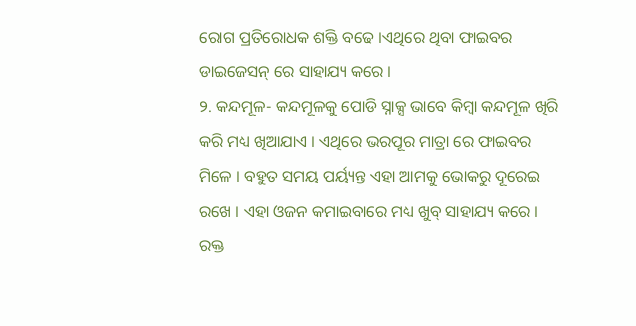ରୋଗ ପ୍ରତିରୋଧକ ଶକ୍ତି ବଢେ ।ଏଥିରେ ଥିବା ଫାଇବର ଡାଇଜେସନ୍ ରେ ସାହାଯ୍ୟ କରେ ।
୨. କନ୍ଦମୂଳ- କନ୍ଦମୂଳକୁ ପୋଡି ସ୍ନାକ୍ସ ଭାବେ କିମ୍ବା କନ୍ଦମୂଳ ଖିରି କରି ମଧ୍ୟ ଖିଆଯାଏ । ଏଥିରେ ଭରପୂର ମାତ୍ରା ରେ ଫାଇବର ମିଳେ । ବହୁତ ସମୟ ପର୍ୟ୍ୟନ୍ତ ଏହା ଆମକୁ ଭୋକରୁ ଦୂରେଇ ରଖେ । ଏହା ଓଜନ କମାଇବାରେ ମଧ୍ୟ ଖୁବ୍ ସାହାଯ୍ୟ କରେ । ରକ୍ତ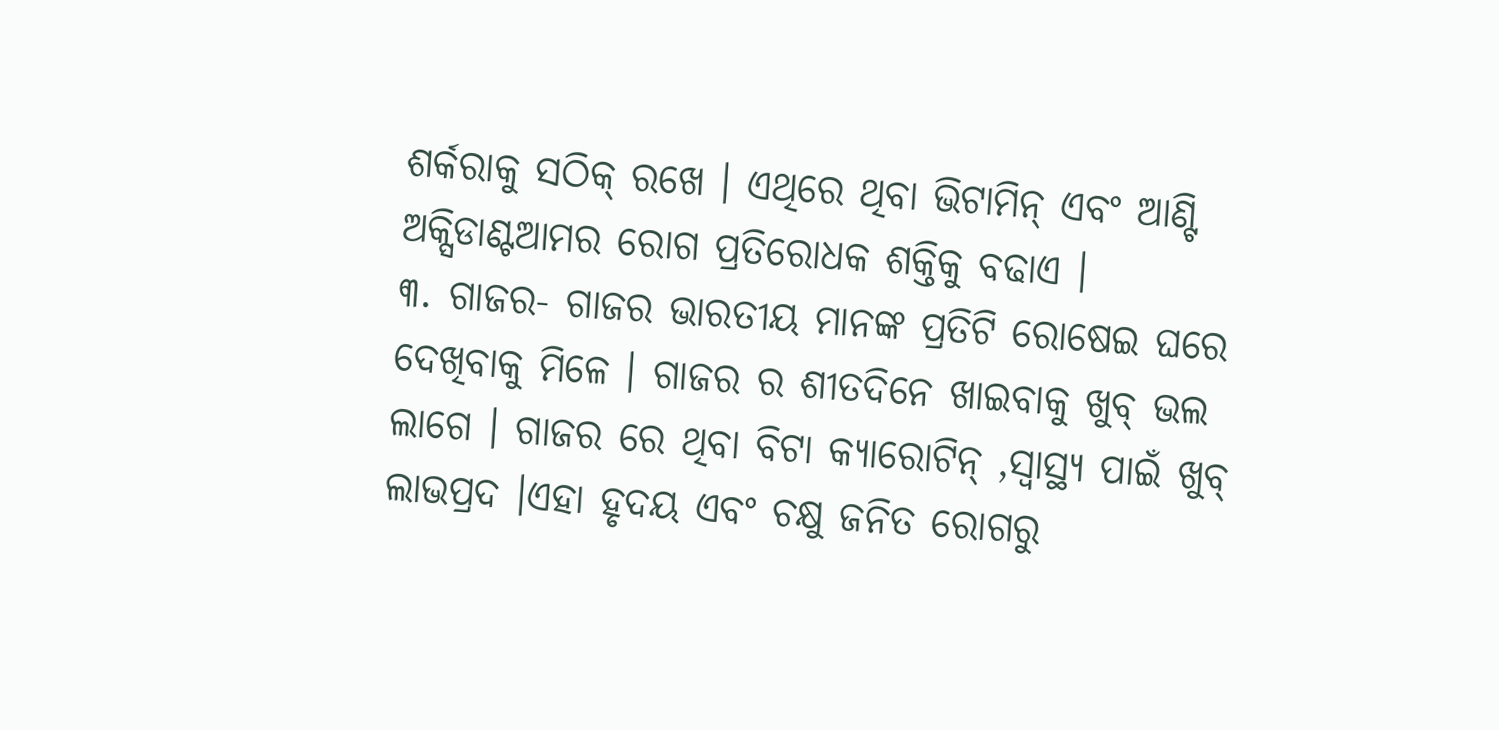ଶର୍କରାକୁ ସଠିକ୍ ରଖେ । ଏଥିରେ ଥିବା ଭିଟାମିନ୍ ଏବଂ ଆଣ୍ଟି ଅକ୍ସିଡାଣ୍ଟଆମର ରୋଗ ପ୍ରତିରୋଧକ ଶକ୍ତିକୁ ବଢାଏ ।
୩. ଗାଜର- ଗାଜର ଭାରତୀୟ ମାନଙ୍କ ପ୍ରତିଟି ରୋଷେଇ ଘରେ ଦେଖିବାକୁ ମିଳେ । ଗାଜର ର ଶୀତଦିନେ ଖାଇବାକୁ ଖୁବ୍ ଭଲ ଲାଗେ । ଗାଜର ରେ ଥିବା ବିଟା କ୍ୟାରୋଟିନ୍ ,ସ୍ୱାସ୍ଥ୍ୟ ପାଇଁ ଖୁବ୍ ଲାଭପ୍ରଦ ।ଏହା ହୃଦୟ ଏବଂ ଚକ୍ଷୁ ଜନିତ ରୋଗରୁ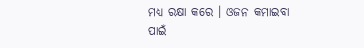ମଧ୍ୟ ରକ୍ଷା କରେ । ଓଜନ କମାଇବା ପାଇଁ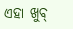ଏହା ଖୁବ୍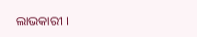ଲାଭକାରୀ ।